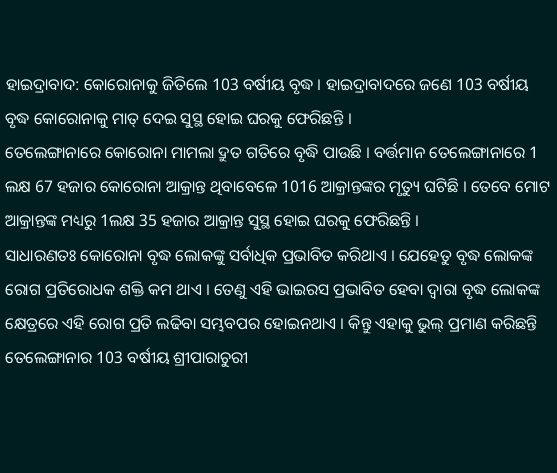ହାଇଦ୍ରାବାଦ: କୋରୋନାକୁ ଜିତିଲେ 103 ବର୍ଷୀୟ ବୃଦ୍ଧ । ହାଇଦ୍ରାବାଦରେ ଜଣେ 103 ବର୍ଷୀୟ ବୃଦ୍ଧ କୋରୋନାକୁ ମାତ୍ ଦେଇ ସୁସ୍ଥ ହୋଇ ଘରକୁ ଫେରିଛନ୍ତି ।
ତେଲେଙ୍ଗାନାରେ କୋରୋନା ମାମଲା ଦ୍ରୁତ ଗତିରେ ବୃଦ୍ଧି ପାଉଛି । ବର୍ତ୍ତମାନ ତେଲେଙ୍ଗାନାରେ 1 ଲକ୍ଷ 67 ହଜାର କୋରୋନା ଆକ୍ରାନ୍ତ ଥିବାବେଳେ 1016 ଆକ୍ରାନ୍ତଙ୍କର ମୃତ୍ୟୁ ଘଟିଛି । ତେବେ ମୋଟ ଆକ୍ରାନ୍ତଙ୍କ ମଧ୍ୟରୁ 1ଲକ୍ଷ 35 ହଜାର ଆକ୍ରାନ୍ତ ସୁସ୍ଥ ହୋଇ ଘରକୁ ଫେରିଛନ୍ତି ।
ସାଧାରଣତଃ କୋରୋନା ବୃଦ୍ଧ ଲୋକଙ୍କୁ ସର୍ବାଧିକ ପ୍ରଭାବିତ କରିଥାଏ । ଯେହେତୁ ବୃଦ୍ଧ ଲୋକଙ୍କ ରୋଗ ପ୍ରତିରୋଧକ ଶକ୍ତି କମ ଥାଏ । ତେଣୁ ଏହି ଭାଇରସ ପ୍ରଭାବିତ ହେବା ଦ୍ବାରା ବୃଦ୍ଧ ଲୋକଙ୍କ କ୍ଷେତ୍ରରେ ଏହି ରୋଗ ପ୍ରତି ଲଢିବା ସମ୍ଭବପର ହୋଇନଥାଏ । କିନ୍ତୁ ଏହାକୁ ଭୁଲ୍ ପ୍ରମାଣ କରିଛନ୍ତି ତେଲେଙ୍ଗାନାର 103 ବର୍ଷୀୟ ଶ୍ରୀପାରାଚୁରୀ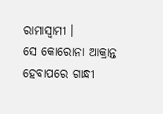ରାମାସ୍ବାମୀ ।
ସେ କୋରୋନା ଆକ୍ରାନ୍ତ ହେବାପରେ ଗାନ୍ଧୀ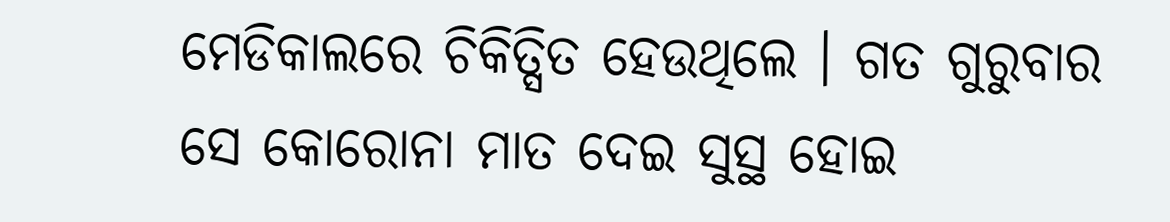ମେଡିକାଲରେ ଚିକିତ୍ସିତ ହେଉଥିଲେ । ଗତ ଗୁରୁବାର ସେ କୋରୋନା ମାତ ଦେଇ ସୁସ୍ଥ ହୋଇ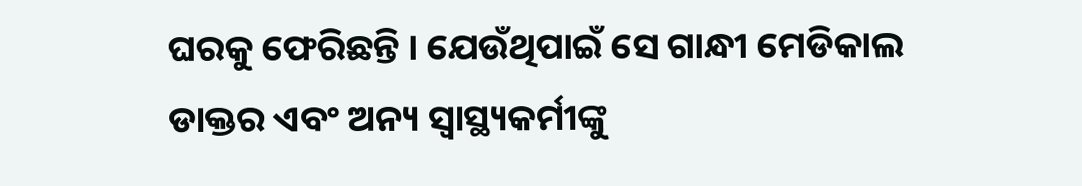ଘରକୁ ଫେରିଛନ୍ତି । ଯେଉଁଥିପାଇଁ ସେ ଗାନ୍ଧୀ ମେଡିକାଲ ଡାକ୍ତର ଏବଂ ଅନ୍ୟ ସ୍ବାସ୍ଥ୍ୟକର୍ମୀଙ୍କୁ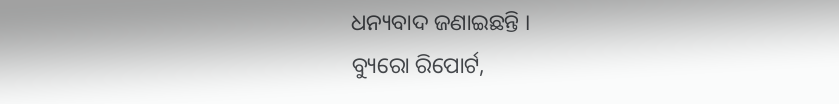ଧନ୍ୟବାଦ ଜଣାଇଛନ୍ତି ।
ବ୍ୟୁରୋ ରିପୋର୍ଟ,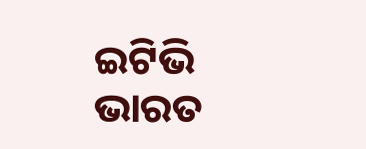ଇଟିଭି ଭାରତ